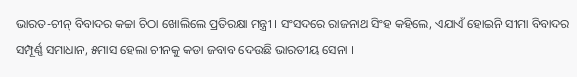ଭାରତ-ଚୀନ୍ ବିବାଦର କଚ୍ଚା ଚିଠା ଖୋଲିଲେ ପ୍ରତିରକ୍ଷା ମନ୍ତ୍ରୀ । ସଂସଦରେ ରାଜନାଥ ସିଂହ କହିଲେ, ଏଯାଏଁ ହୋଇନି ସୀମା ବିବାଦର ସମ୍ପୂର୍ଣ୍ଣ ସମାଧାନ, ୫ମାସ ହେଲା ଚୀନକୁ କଡା ଜବାବ ଦେଉଛି ଭାରତୀୟ ସେନା ।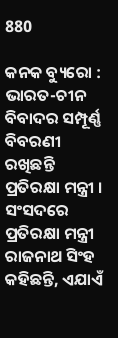880

କନକ ବ୍ୟୁରୋ : ଭାରତ-ଚୀନ ବିବାଦର ସମ୍ପୂର୍ଣ୍ଣ ବିବରଣୀ ରଖିଛନ୍ତି ପ୍ରତିରକ୍ଷା ମନ୍ତ୍ରୀ । ସଂସଦରେ ପ୍ରତିରକ୍ଷା ମନ୍ତ୍ରୀ ରାଜନାଥ ସିଂହ କହିଛନ୍ତି, ଏଯାଏଁ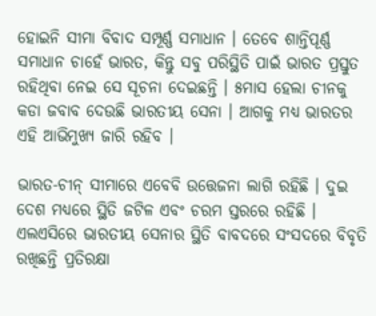ହୋଇନି ସୀମା ବିବାଦ ସମ୍ପୂର୍ଣ୍ଣ ସମାଧାନ । ତେବେ ଶାନ୍ତିପୂର୍ଣ୍ଣ ସମାଧାନ ଚାହେଁ ଭାରତ, କିନ୍ତୁ ସବୁ ପରିସ୍ଥିତି ପାଇଁ ଭାରତ ପ୍ରସ୍ତୁତ ରହିଥିବା ନେଇ ସେ ସୂଚନା ଦେଇଛନ୍ତି । ୫ମାସ ହେଲା ଚୀନକୁ କଡା ଜବାବ ଦେଉଛି ଭାରତୀୟ ସେନା । ଆଗକୁ ମଧ୍ୟ ଭାରତର ଏହି ଆଭିମୁଖ୍ୟ ଜାରି ରହିବ ।

ଭାରତ-ଚୀନ୍ ସୀମାରେ ଏବେବି ଉତ୍ତେଜନା ଲାଗି ରହିଛି । ଦୁଇ ଦେଶ ମଧ୍ୟରେ ସ୍ଥିତି ଜଟିଳ ଏବଂ ଚରମ ସ୍ତରରେ ରହିଛି । ଏଲଏସିରେ ଭାରତୀୟ ସେନାର ସ୍ଥିତି ବାବଦରେ ସଂସଦରେ ବିବୃତି ରଖିଛନ୍ତି ପ୍ରତିରକ୍ଷା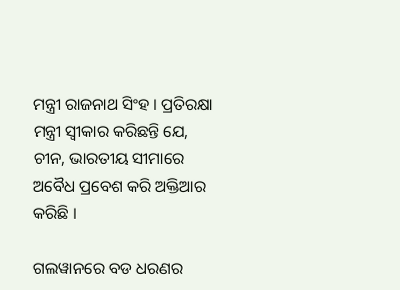ମନ୍ତ୍ରୀ ରାଜନାଥ ସିଂହ । ପ୍ରତିରକ୍ଷା ମନ୍ତ୍ରୀ ସ୍ୱୀକାର କରିଛନ୍ତି ଯେ, ଚୀନ, ଭାରତୀୟ ସୀମାରେ ଅବୈଧ ପ୍ରବେଶ କରି ଅକ୍ତିଆର କରିଛି ।

ଗଲୱାନରେ ବଡ ଧରଣର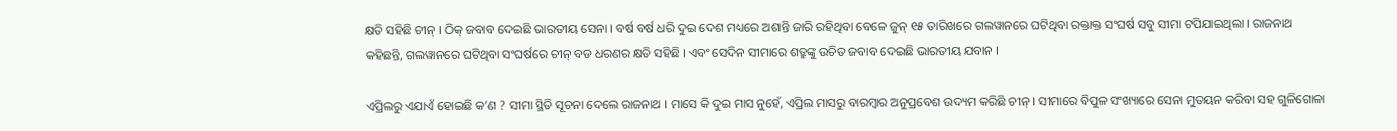କ୍ଷତି ସହିଛି ଚୀନ୍ । ଠିକ୍ ଜବାବ ଦେଇଛି ଭାରତୀୟ ସେନା । ବର୍ଷ ବର୍ଷ ଧରି ଦୁଇ ଦେଶ ମଧ୍ୟରେ ଅଶାନ୍ତି ଜାରି ରହିଥିବା ବେଳେ ଜୁନ୍ ୧୫ ତାରିଖରେ ଗଲୱାନରେ ଘଟିଥିବା ରକ୍ତାକ୍ତ ସଂଘର୍ଷ ସବୁ ସୀମା ଟପିଯାଇଥିଲା । ରାଜନାଥ କହିଛନ୍ତି, ଗଲୱାନରେ ଘଟିଥିବା ସଂଘର୍ଷରେ ଚୀନ୍ ବଡ ଧରଣର କ୍ଷତି ସହିଛି । ଏବଂ ସେଦିନ ସୀମାରେ ଶତ୍ରୁଙ୍କୁ ଉଚିତ ଜବାବ ଦେଇଛି ଭାରତୀୟ ଯବାନ ।

ଏପ୍ରିଲରୁ ଏଯାଏଁ ହୋଇଛି କ’ଣ ? ସୀମା ସ୍ଥିତି ସୂଚନା ଦେଲେ ରାଜନାଥ । ମାସେ କି ଦୁଇ ମାସ ନୁହେଁ, ଏପ୍ରିଲ ମାସରୁ ବାରମ୍ବାର ଅନୁପ୍ରବେଶ ଉଦ୍ୟମ କରିଛି ଚୀନ୍ । ସୀମାରେ ବିପୁଳ ସଂଖ୍ୟାରେ ସେନା ମୁତୟନ କରିବା ସହ ଗୁଳିଗୋଳା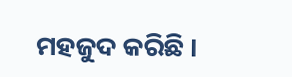ମହଜୁଦ କରିଛି ।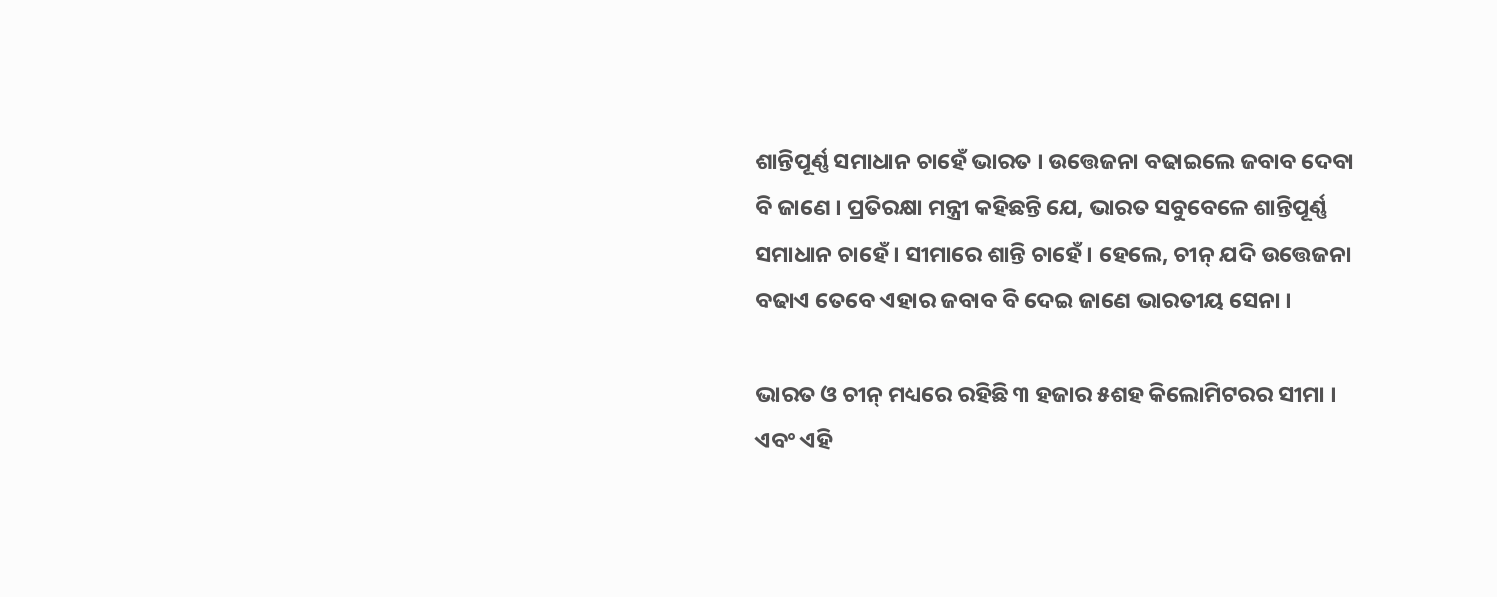ଶାନ୍ତିପୂର୍ଣ୍ଣ ସମାଧାନ ଚାହେଁ ଭାରତ । ଉତ୍ତେଜନା ବଢାଇଲେ ଜବାବ ଦେବା ବି ଜାଣେ । ପ୍ରତିରକ୍ଷା ମନ୍ତ୍ରୀ କହିଛନ୍ତି ଯେ, ଭାରତ ସବୁବେଳେ ଶାନ୍ତିପୂର୍ଣ୍ଣ ସମାଧାନ ଚାହେଁ । ସୀମାରେ ଶାନ୍ତି ଚାହେଁ । ହେଲେ, ଚୀନ୍ ଯଦି ଉତ୍ତେଜନା ବଢାଏ ତେବେ ଏହାର ଜବାବ ବି ଦେଇ ଜାଣେ ଭାରତୀୟ ସେନା ।

ଭାରତ ଓ ଚୀନ୍ ମଧ୍ୟରେ ରହିଛି ୩ ହଜାର ୫ଶହ କିଲୋମିଟରର ସୀମା । ଏବଂ ଏହି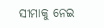ସୀମାକୁ ନେଇ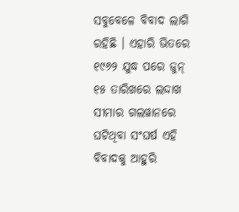ସବୁବେଳେ ବିବାଦ ଲାଗି ରହିଛି । ଏହାରି ଭିତରେ ୧୯୬୨ ଯୁଦ୍ଧ ପରେ ଜୁନ୍ ୧୫ ତାରିଖରେ ଲଦ୍ଦାଖ ସୀମାର ଗଲୱାନରେ ଘଟିଥିବା ସଂଘର୍ଷ ଏହି ବିବାଦକୁ ଆହୁରି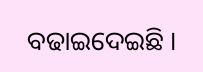ବଢାଇଦେଇଛି ।